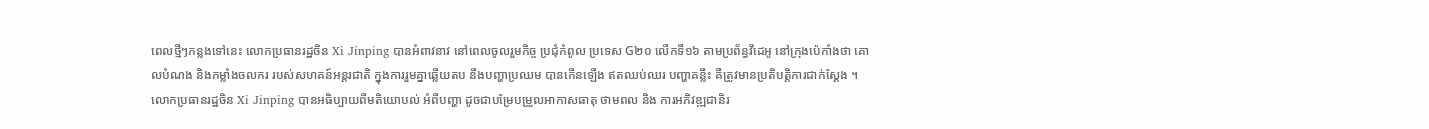ពេលថ្មីៗកន្លងទៅនេះ លោកប្រធានរដ្ឋចិន Xi Jinping បានអំពាវនាវ នៅពេលចូលរួមកិច្ច ប្រជុំកំពូល ប្រទេស G២០ លើកទី១៦ តាមប្រព័ន្ធវីដេអូ នៅក្រុងប៉េកាំងថា គោលបំណង និងកម្លាំងចលករ របស់សហគន៍អន្តរជាតិ ក្នុងការរួមគ្នាឆ្លើយតប នឹងបញ្ហាប្រឈម បានកើនឡើង ឥតឈប់ឈរ បញ្ហាគន្លឹះ គឺត្រូវមានប្រតិបត្តិការជាក់ស្តែង ។
លោកប្រធានរដ្ឋចិន Xi Jinping បានអធិប្បាយពីមតិយោបល់ អំពីបញ្ហា ដូចជាបម្រែបម្រួលអាកាសធាតុ ថាមពល និង ការអភិវឌ្ឍជានិរ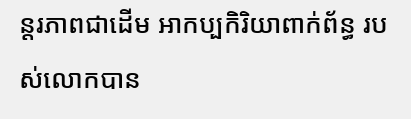ន្តរភាពជាដើម អាកប្បកិរិយាពាក់ព័ន្ធ របស់លោកបាន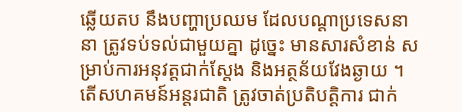ឆ្លើយតប នឹងបញ្ហាប្រឈម ដែលបណ្តាប្រទេសនានា ត្រូវទប់ទល់ជាមួយគ្នា ដូច្នេះ មានសារសំខាន់ សម្រាប់ការអនុវត្តជាក់ស្តែង និងអត្ថន័យវែងឆ្ងាយ ។
តើសហគមន៍អន្តរជាតិ ត្រូវចាត់ប្រតិបត្តិការ ជាក់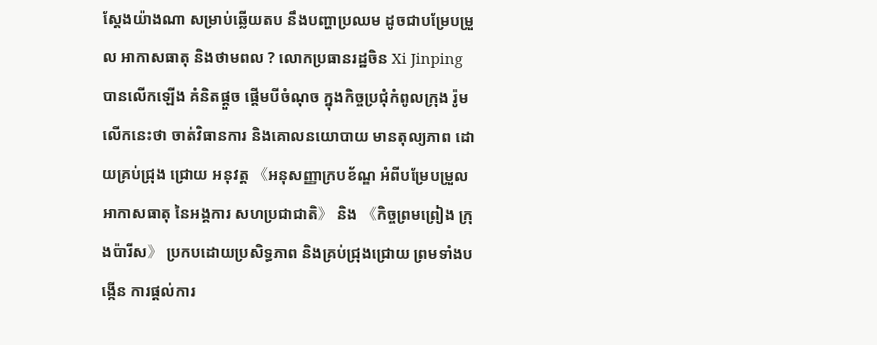ស្តែងយ៉ាងណា សម្រាប់ឆ្លើយតប នឹងបញ្ហាប្រឈម ដូចជាបម្រែបម្រួល អាកាសធាតុ និងថាមពល ? លោកប្រធានរដ្ឋចិន Xi Jinping បានលើកឡើង គំនិតផ្តួច ផ្តើមបីចំណុច ក្នុងកិច្ចប្រជុំកំពូលក្រុង រ៉ូម លើកនេះថា ចាត់វិធានការ និងគោលនយោបាយ មានតុល្យភាព ដោយគ្រប់ជ្រុង ជ្រោយ អនុវត្ត 《អនុសញ្ញាក្របខ័ណ្ឌ អំពីបម្រែបម្រួលអាកាសធាតុ នៃអង្គការ សហប្រជាជាតិ》 និង 《កិច្ចព្រមព្រៀង ក្រុងប៉ារីស》 ប្រកបដោយប្រសិទ្ធភាព និងគ្រប់ជ្រុងជ្រោយ ព្រមទាំងបង្កើន ការផ្តល់ការ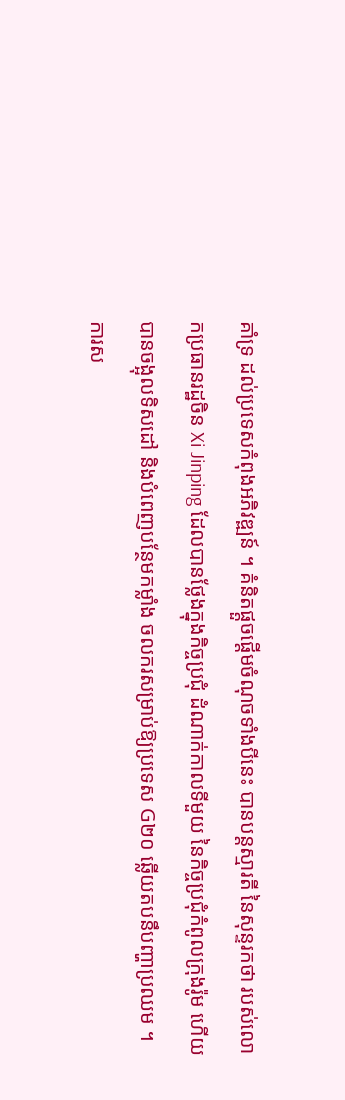គាំទ្រ ដល់ប្រទេសកំពុងអភិវឌ្ឍន៍ ។ គំនិតផ្តួចផ្តើមចំណុចទាំងបីនេះ បានបន្តស្មារតី នៃសុន្ទរកថា របស់លោកប្រធានរដ្ឋចិន Xi Jinping ដែលបានថ្លែងក្នុងកិច្ចប្រជុំ ដំណាក់កាលទីមួយ នៃកិច្ចប្រជុំកំពូលក្រុងរ៉ូម ហើយបានចង្អុលទិសដៅ និងបំពេញបន្ថែមកម្លាំង ចលករសម្រាប់ឱ្យប្រទេស G២០ ឆ្លើយតបនឹបញ្ហាប្រឈម ។
ការស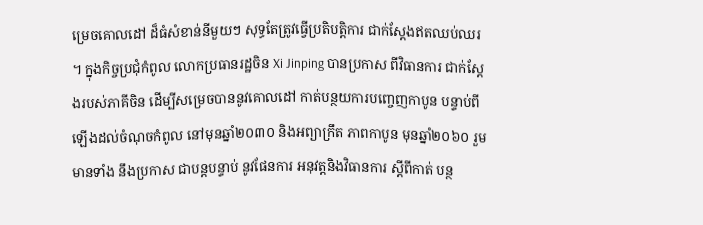ម្រេចគោលដៅ ដ៏ធំសំខាន់នីមួយៗ សុទ្ធតែត្រូវធ្វើប្រតិបត្តិការ ជាក់ស្តែងឥតឈប់ឈរ ។ ក្នុងកិច្ចប្រជុំកំពូល លោកប្រធានរដ្ឋចិន Xi Jinping បានប្រកាស ពីវិធានការ ជាក់ស្តែងរបស់ភាគីចិន ដើម្បីសម្រេចបាននូវគោលដៅ កាត់បន្ថយការបញ្ចេញកាបូន បន្ទាប់ពីឡើងដល់ចំណុចកំពូល នៅមុនឆ្នាំ២០៣០ និងអព្យាក្រឹត ភាពកាបូន មុនឆ្នាំ២០៦០ រួមមានទាំង នឹងប្រកាស ជាបន្តបន្ទាប់ នូវផែនការ អនុវត្តនិងវិធានការ ស្តីពីកាត់ បន្ថ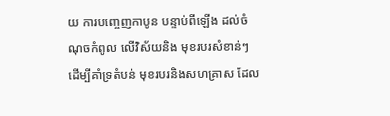យ ការបញ្ចេញកាបូន បន្ទាប់ពីឡើង ដល់ចំណុចកំពូល លើវិស័យនិង មុខរបរសំខាន់ៗ ដើម្បីគាំទ្រតំបន់ មុខរបរនិងសហគ្រាស ដែល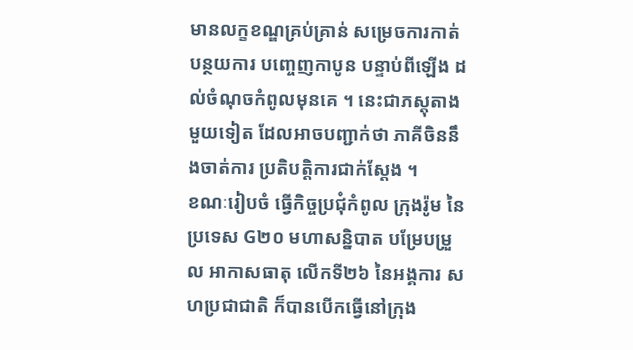មានលក្ខខណ្ឌគ្រប់គ្រាន់ សម្រេចការកាត់បន្ថយការ បញ្ចេញកាបូន បន្ទាប់ពីឡើង ដល់ចំណុចកំពូលមុនគេ ។ នេះជាភស្តុតាងមួយទៀត ដែលអាចបញ្ជាក់ថា ភាគីចិននឹងចាត់ការ ប្រតិបត្តិការជាក់ស្តែង ។
ខណៈរៀបចំ ធ្វើកិច្ចប្រជុំកំពូល ក្រុងរ៉ូម នៃប្រទេស G២០ មហាសន្និបាត បម្រែបម្រួល អាកាសធាតុ លើកទី២៦ នៃអង្គការ សហប្រជាជាតិ ក៏បានបើកធ្វើនៅក្រុង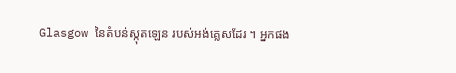Glasgow នៃតំបន់ស្កុតឡេន របស់អង់គ្លេសដែរ ។ អ្នកផង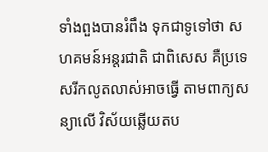ទាំងពួងបានរំពឹង ទុកជាទូទៅថា សហគមន៍អន្តរជាតិ ជាពិសេស គឺប្រទេសរីកលូតលាស់អាចធ្វើ តាមពាក្យសន្យាលើ វិស័យឆ្លើយតប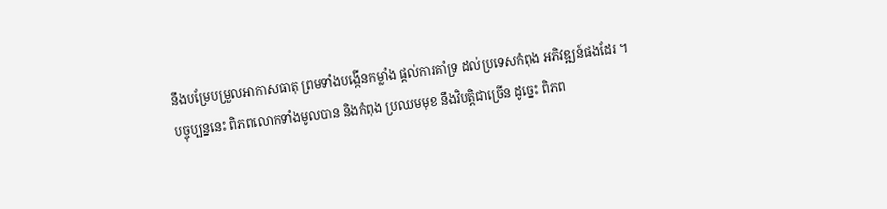នឹងបម្រែបម្រួលអាកាសធាតុ ព្រមទាំងបង្កើនកម្លាំង ផ្តល់ការគាំទ្រ ដល់ប្រទេសកំពុង អភិវឌ្ឍន៍ផងដែរ ។
បច្ចុប្បន្ននេះ ពិភពលោកទាំងមូលបាន និងកំពុង ប្រឈមមុខ នឹងវិបត្តិជាច្រើន ដូច្នេះ ពិភព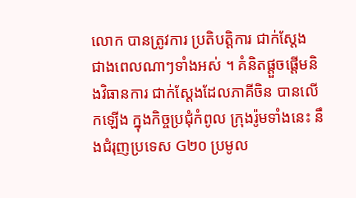លោក បានត្រូវការ ប្រតិបត្តិការ ជាក់ស្តែង ជាងពេលណាៗទាំងអស់ ។ គំនិតផ្តួចផ្តើមនិងវិធានការ ជាក់ស្តែងដែលភាគីចិន បានលើកឡើង ក្នុងកិច្ចប្រជុំកំពូល ក្រុងរ៉ូមទាំងនេះ នឹងជំរុញប្រទេស G២០ ប្រមូល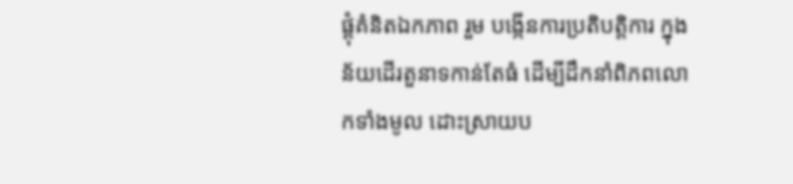ផ្តុំគំនិតឯកភាព រួម បង្កើនការប្រតិបត្តិការ ក្នុងន័យដើរតួនាទកាន់តែធំ ដើម្បីដឹកនាំពិភពលោកទាំងមូល ដោះស្រាយប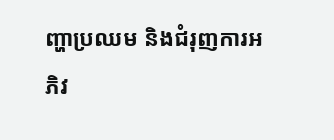ញ្ហាប្រឈម និងជំរុញការអភិវ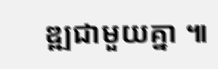ឌ្ឍជាមួយគ្នា ៕